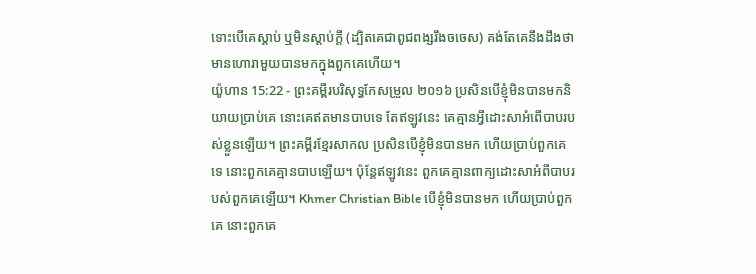ទោះបើគេស្តាប់ ឬមិនស្ដាប់ក្តី (ដ្បិតគេជាពូជពង្សរឹងចចេស) គង់តែគេនឹងដឹងថា មានហោរាមួយបានមកក្នុងពួកគេហើយ។
យ៉ូហាន 15:22 - ព្រះគម្ពីរបរិសុទ្ធកែសម្រួល ២០១៦ ប្រសិនបើខ្ញុំមិនបានមកនិយាយប្រាប់គេ នោះគេឥតមានបាបទេ តែឥឡូវនេះ គេគ្មានអ្វីដោះសាអំពើបាបរបស់ខ្លួនឡើយ។ ព្រះគម្ពីរខ្មែរសាកល ប្រសិនបើខ្ញុំមិនបានមក ហើយប្រាប់ពួកគេទេ នោះពួកគេគ្មានបាបឡើយ។ ប៉ុន្តែឥឡូវនេះ ពួកគេគ្មានពាក្យដោះសាអំពីបាបរបស់ពួកគេឡើយ។ Khmer Christian Bible បើខ្ញុំមិនបានមក ហើយប្រាប់ពួកគេ នោះពួកគេ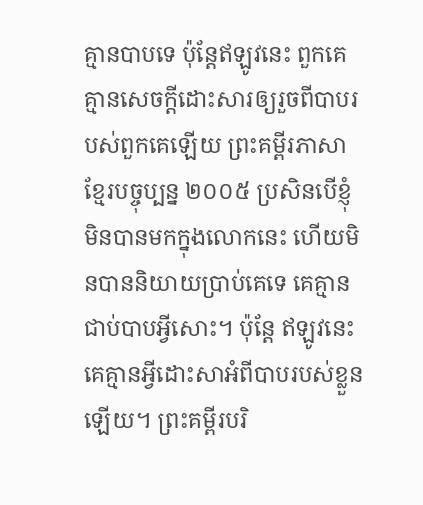គ្មានបាបទេ ប៉ុន្ដែឥឡូវនេះ ពួកគេគ្មានសេចក្ដីដោះសារឲ្យរួចពីបាបរបស់ពួកគេឡើយ ព្រះគម្ពីរភាសាខ្មែរបច្ចុប្បន្ន ២០០៥ ប្រសិនបើខ្ញុំមិនបានមកក្នុងលោកនេះ ហើយមិនបាននិយាយប្រាប់គេទេ គេគ្មានជាប់បាបអ្វីសោះ។ ប៉ុន្តែ ឥឡូវនេះ គេគ្មានអ្វីដោះសាអំពីបាបរបស់ខ្លួនឡើយ។ ព្រះគម្ពីរបរិ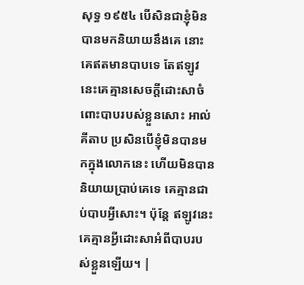សុទ្ធ ១៩៥៤ បើសិនជាខ្ញុំមិនបានមកនិយាយនឹងគេ នោះគេឥតមានបាបទេ តែឥឡូវនេះគេគ្មានសេចក្ដីដោះសាចំពោះបាបរបស់ខ្លួនសោះ អាល់គីតាប ប្រសិនបើខ្ញុំមិនបានមកក្នុងលោកនេះ ហើយមិនបាននិយាយប្រាប់គេទេ គេគ្មានជាប់បាបអ្វីសោះ។ ប៉ុន្ដែ ឥឡូវនេះគេគ្មានអ្វីដោះសាអំពីបាបរបស់ខ្លួនឡើយ។ |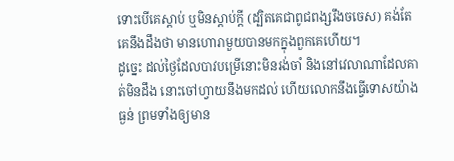ទោះបើគេស្តាប់ ឬមិនស្ដាប់ក្តី (ដ្បិតគេជាពូជពង្សរឹងចចេស) គង់តែគេនឹងដឹងថា មានហោរាមួយបានមកក្នុងពួកគេហើយ។
ដូច្នេះ ដល់ថ្ងៃដែលបាវបម្រើនោះមិនរង់ចាំ និងនៅវេលាណាដែលគាត់មិនដឹង នោះចៅហ្វាយនឹងមកដល់ ហើយលោកនឹងធ្វើទោសយ៉ាងធ្ងន់ ព្រមទាំងឲ្យមាន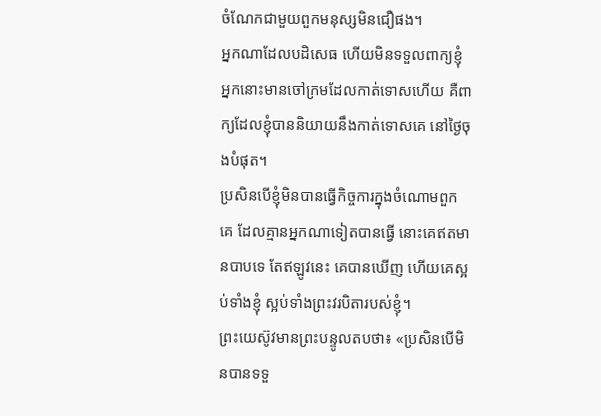ចំណែកជាមួយពួកមនុស្សមិនជឿផង។
អ្នកណាដែលបដិសេធ ហើយមិនទទួលពាក្យខ្ញុំ អ្នកនោះមានចៅក្រមដែលកាត់ទោសហើយ គឺពាក្យដែលខ្ញុំបាននិយាយនឹងកាត់ទោសគេ នៅថ្ងៃចុងបំផុត។
ប្រសិនបើខ្ញុំមិនបានធ្វើកិច្ចការក្នុងចំណោមពួកគេ ដែលគ្មានអ្នកណាទៀតបានធ្វើ នោះគេឥតមានបាបទេ តែឥឡូវនេះ គេបានឃើញ ហើយគេស្អប់ទាំងខ្ញុំ ស្អប់ទាំងព្រះវរបិតារបស់ខ្ញុំ។
ព្រះយេស៊ូវមានព្រះបន្ទូលតបថា៖ «ប្រសិនបើមិនបានទទួ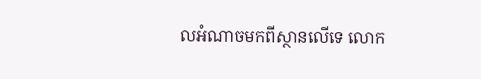លអំណាចមកពីស្ថានលើទេ លោក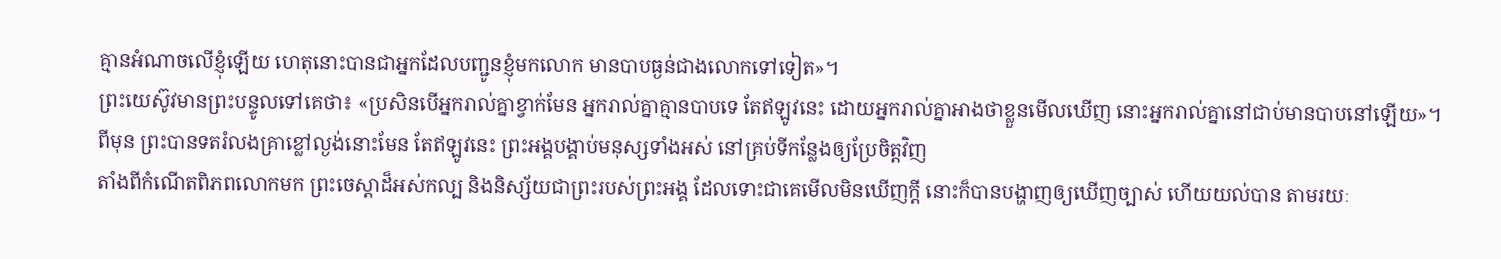គ្មានអំណាចលើខ្ញុំឡើយ ហេតុនោះបានជាអ្នកដែលបញ្ជូនខ្ញុំមកលោក មានបាបធ្ងន់ជាងលោកទៅទៀត»។
ព្រះយេស៊ូវមានព្រះបន្ទូលទៅគេថា៖ «ប្រសិនបើអ្នករាល់គ្នាខ្វាក់មែន អ្នករាល់គ្នាគ្មានបាបទេ តែឥឡូវនេះ ដោយអ្នករាល់គ្នាអាងថាខ្លួនមើលឃើញ នោះអ្នករាល់គ្នានៅជាប់មានបាបនៅឡើយ»។
ពីមុន ព្រះបានទតរំលងគ្រាខ្លៅល្ងង់នោះមែន តែឥឡូវនេះ ព្រះអង្គបង្គាប់មនុស្សទាំងអស់ នៅគ្រប់ទីកន្លែងឲ្យប្រែចិត្តវិញ
តាំងពីកំណើតពិភពលោកមក ព្រះចេស្តាដ៏អស់កល្ប និងនិស្ស័យជាព្រះរបស់ព្រះអង្គ ដែលទោះជាគេមើលមិនឃើញក្ដី នោះក៏បានបង្ហាញឲ្យឃើញច្បាស់ ហើយយល់បាន តាមរយៈ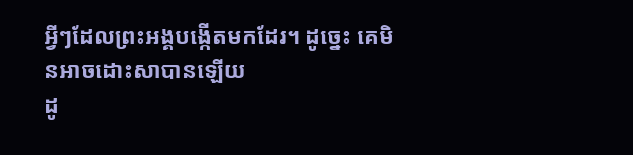អ្វីៗដែលព្រះអង្គបង្កើតមកដែរ។ ដូច្នេះ គេមិនអាចដោះសាបានឡើយ
ដូ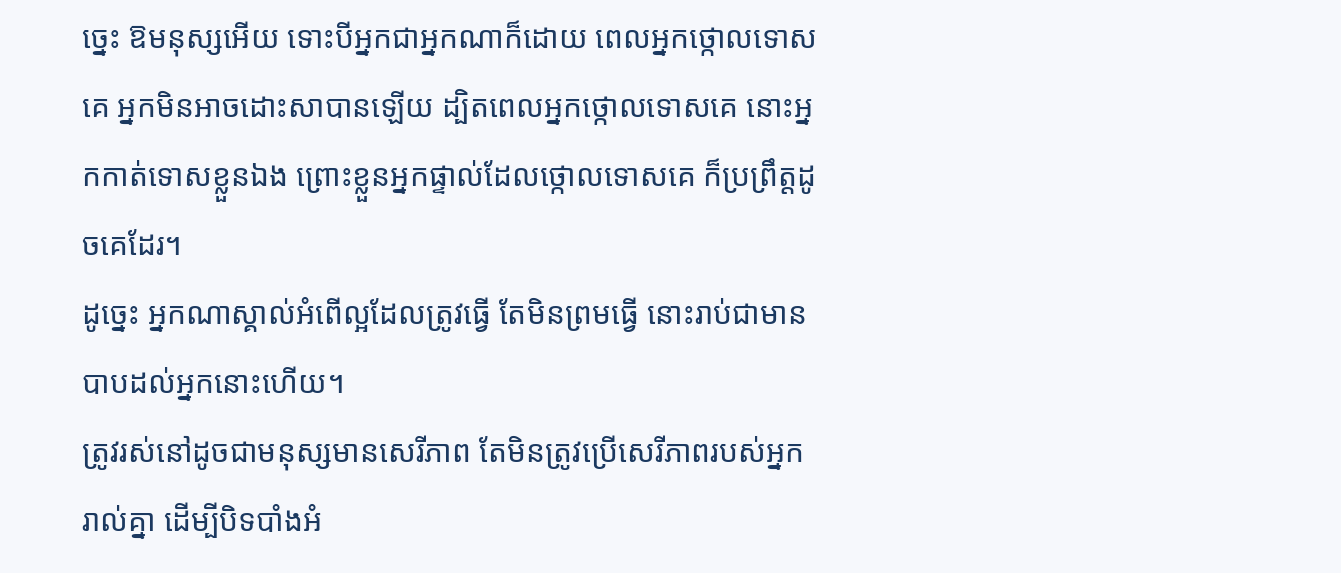ច្នេះ ឱមនុស្សអើយ ទោះបីអ្នកជាអ្នកណាក៏ដោយ ពេលអ្នកថ្កោលទោសគេ អ្នកមិនអាចដោះសាបានឡើយ ដ្បិតពេលអ្នកថ្កោលទោសគេ នោះអ្នកកាត់ទោសខ្លួនឯង ព្រោះខ្លួនអ្នកផ្ទាល់ដែលថ្កោលទោសគេ ក៏ប្រព្រឹត្តដូចគេដែរ។
ដូច្នេះ អ្នកណាស្គាល់អំពើល្អដែលត្រូវធ្វើ តែមិនព្រមធ្វើ នោះរាប់ជាមានបាបដល់អ្នកនោះហើយ។
ត្រូវរស់នៅដូចជាមនុស្សមានសេរីភាព តែមិនត្រូវប្រើសេរីភាពរបស់អ្នករាល់គ្នា ដើម្បីបិទបាំងអំ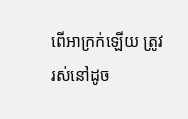ពើអាក្រក់ឡើយ ត្រូវរស់នៅដូច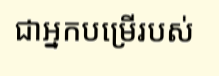ជាអ្នកបម្រើរបស់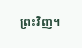ព្រះវិញ។